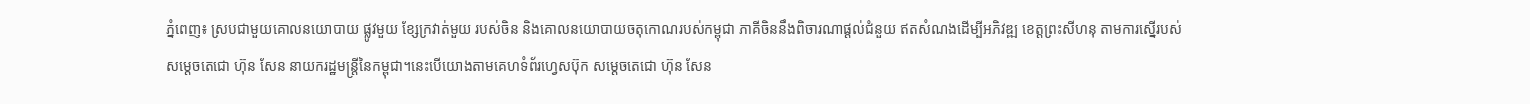ភ្នំពេញ៖ ស្របជាមួយគោលនយោបាយ ផ្លូវមួយ ខ្សែក្រវាត់មួយ របស់ចិន និងគោលនយោបាយចតុកោណរបស់កម្ពុជា ភាគីចិននឹងពិចារណាផ្ដល់ជំនួយ ឥតសំណងដើម្បីអភិវឌ្ឍ ខេត្តព្រះសីហនុ តាមការស្នើរបស់សម្ដេចតេជោ ហ៊ុន សែន នាយករដ្ឋមន្ត្រីនៃកម្ពុជា។នេះបើយោងតាមគេហទំព័រហ្វេសប៊ុក សម្ដេចតេជោ ហ៊ុន សែន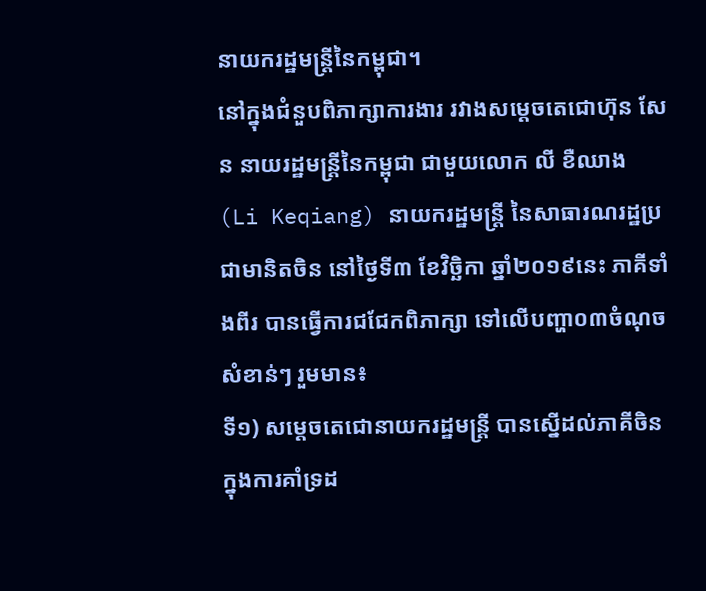នាយករដ្ឋមន្រ្តីនៃកម្ពុជា។
នៅក្នុងជំនួបពិភាក្សាការងារ រវាងសម្ដេចតេជោហ៊ុន សែន នាយរដ្ឋមន្រ្តីនៃកម្ពុជា ជាមួយលោក លី ខឺឈាង (Li Keqiang) នាយករដ្ឋមន្ត្រី នៃសាធារណរដ្ឋប្រជាមានិតចិន នៅថ្ងៃទី៣ ខែវិច្ឆិកា ឆ្នាំ២០១៩នេះ ភាគីទាំងពីរ បានធ្វើការជជែកពិភាក្សា ទៅលើបញ្ហា០៣ចំណុច សំខាន់ៗ រួមមាន៖
ទី១) សម្ដេចតេជោនាយករដ្ឋមន្ត្រី បានស្នើដល់ភាគីចិន ក្នុងការគាំទ្រដ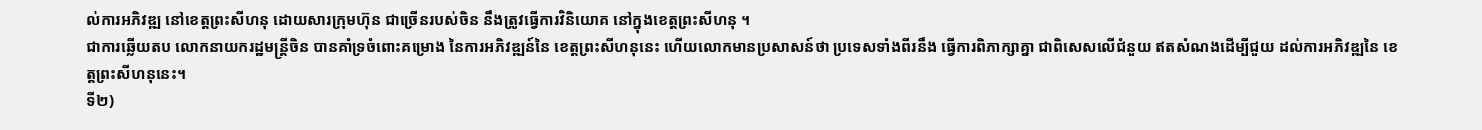ល់ការអភិវឌ្ឍ នៅខេត្តព្រះសីហនុ ដោយសារក្រុមហ៊ុន ជាច្រើនរបស់ចិន នឹងត្រូវធ្វើការវិនិយោគ នៅក្នុងខេត្តព្រះសីហនុ ។
ជាការឆ្លើយតប លោកនាយករដ្ឋមន្ត្រីចិន បានគាំទ្រចំពោះគម្រោង នៃការអភិវឌ្ឍន៍នៃ ខេត្តព្រះសីហនុនេះ ហើយលោកមានប្រសាសន៍ថា ប្រទេសទាំងពីរនឹង ធ្វើការពិភាក្សាគ្នា ជាពិសេសលើជំនួយ ឥតសំណងដើម្បីជួយ ដល់ការអភិវឌ្ឍនៃ ខេត្តព្រះសីហនុនេះ។
ទី២)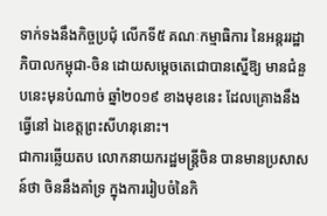ទាក់ទងនឹងកិច្ចប្រជុំ លើកទី៥ គណៈកម្មាធិការ នៃអន្តររដ្ឋាភិបាលកម្ពុជា-ចិន ដោយសម្ដេចតេជោបានស្នើឱ្យ មានជំនួបនេះមុនបំណាច់ ឆ្នាំ២០១៩ ខាងមុខនេះ ដែលគ្រោងនឹងធ្វើនៅ ឯខេត្តព្រះសីហនុនោះ។
ជាការឆ្លើយតប លោកនាយករដ្ឋមន្ត្រីចិន បានមានប្រសាសន៍ថា ចិននឹងគាំទ្រ ក្នុងការរៀបចំនៃកិ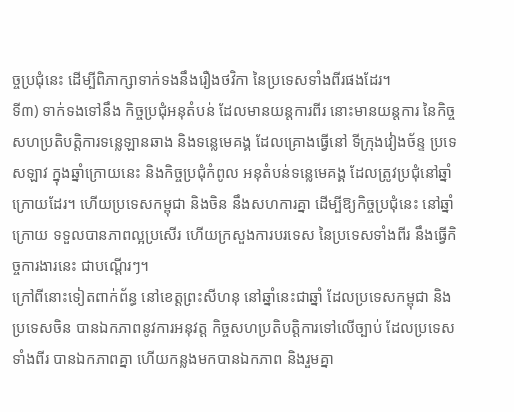ច្ចប្រជុំនេះ ដើម្បីពិភាក្សាទាក់ទងនឹងរឿងថវិកា នៃប្រទេសទាំងពីរផងដែរ។
ទី៣) ទាក់ទងទៅនឹង កិច្ចប្រជុំអនុតំបន់ ដែលមានយន្តការពីរ នោះមានយន្តការ នៃកិច្ចសហប្រតិបត្តិការទន្លេឡានឆាង និងទន្លេមេគង្គ ដែលគ្រោងធ្វើនៅ ទីក្រុងវៀងច័ន្ទ ប្រទេសឡាវ ក្នុងឆ្នាំក្រោយនេះ និងកិច្ចប្រជុំកំពូល អនុតំបន់ទន្លេមេគង្គ ដែលត្រូវប្រជុំនៅឆ្នាំក្រោយដែរ។ ហើយប្រទេសកម្ពុជា និងចិន នឹងសហការគ្នា ដើម្បីឱ្យកិច្ចប្រជុំនេះ នៅឆ្នាំក្រោយ ទទួលបានភាពល្អប្រសើរ ហើយក្រសួងការបរទេស នៃប្រទេសទាំងពីរ នឹងធ្វើកិច្ចការងារនេះ ជាបណ្តើរៗ។
ក្រៅពីនោះទៀតពាក់ព័ន្ធ នៅខេត្តព្រះសីហនុ នៅឆ្នាំនេះជាឆ្នាំ ដែលប្រទេសកម្ពុជា និងប្រទេសចិន បានឯកភាពនូវការអនុវត្ត កិច្ចសហប្រតិបត្តិការទៅលើច្បាប់ ដែលប្រទេសទាំងពីរ បានឯកភាពគ្នា ហើយកន្លងមកបានឯកភាព និងរួមគ្នា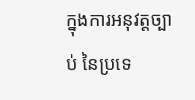ក្នុងការអនុវត្តច្បាប់ នៃប្រទេ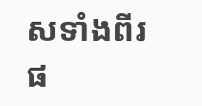សទាំងពីរផ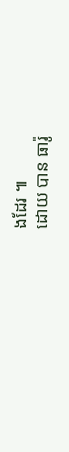ងដែរ ៕
ដោយ បាន ធារ៉ូ